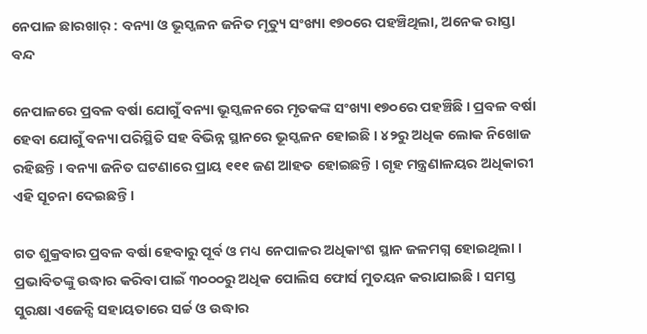ନେପାଳ ଛାରଖାର୍‌ : ବନ୍ୟା ଓ ଭୂସ୍ଖଳନ ଜନିତ ମୃତ୍ୟୁ ସଂଖ୍ୟା ୧୭୦ରେ ପହଞ୍ଚିଥିଲା, ଅନେକ ରାସ୍ତା ବନ୍ଦ

ନେପାଳରେ ପ୍ରବଳ ବର୍ଷା ଯୋଗୁଁ ବନ୍ୟା ଭୂସ୍ଖଳନରେ ମୃତକଙ୍କ ସଂଖ୍ୟା ୧୭୦ରେ ପହଞ୍ଚିଛି । ପ୍ରବଳ ବର୍ଷା ହେବା ଯୋଗୁଁ ବନ୍ୟା ପରିସ୍ଥିତି ସହ ବିଭିନ୍ନ ସ୍ଥାନରେ ଭୂସ୍ଖଳନ ହୋଇଛି । ୪୨ରୁ ଅଧିକ ଲୋକ ନିଖୋଜ ରହିଛନ୍ତି । ବନ୍ୟା ଜନିତ ଘଟଣାରେ ପ୍ରାୟ ୧୧୧ ଜଣ ଆହତ ହୋଇଛନ୍ତି । ଗୃହ ମନ୍ତ୍ରଣାଳୟର ଅଧିକାରୀ ଏହି ସୂଚନା ଦେଇଛନ୍ତି ।

ଗତ ଶୁକ୍ରବାର ପ୍ରବଳ ବର୍ଷା ହେବାରୁ ପୂର୍ବ ଓ ମଧ୍ୟ ନେପାଳର ଅଧିକାଂଶ ସ୍ଥାନ ଜଳମଗ୍ନ ହୋଇଥିଲା । ପ୍ରଭାବିତଙ୍କୁ ଉଦ୍ଧାର କରିବା ପାଇଁ ୩୦୦୦ରୁ ଅଧିକ ପୋଲିସ ଫୋର୍ସ ମୁତୟନ କରାଯାଇଛି । ସମସ୍ତ ସୁରକ୍ଷା ଏଜେନ୍ସି ସହାୟତାରେ ସର୍ଚ୍ଚ ଓ ଉଦ୍ଧାର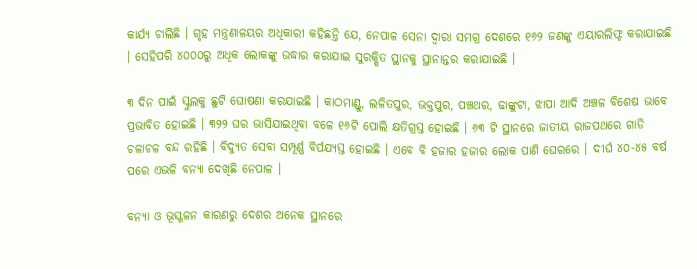କାର୍ଯ୍ୟ ଚାଲିଛି । ଗୃହ ମନ୍ତ୍ରଣାଳୟର ଅଧିକାରୀ କହିଛନ୍ତି ଯେ, ନେପାଳ ସେନା ଦ୍ୱାରା ସମଗ୍ର ଦେଶରେ ୧୬୨ ଜଣଙ୍କୁ ଏୟାରଲିଫ୍ଟ କରାଯାଇଛି । ସେହିପରି ୪୦୦୦ରୁ ଅଧିକ ଲୋକଙ୍କୁ ଉଦ୍ଧାର କରାଯାଇ ସୁରକ୍ଷିତ ସ୍ଥାନକୁ ସ୍ଥାନାନ୍ତର କରାଯାଇଛି ।

୩ ଦିନ ପାଇଁ ସ୍କୁଲକୁ ଛୁଟି ଘୋଷଣା କରଯାଇଛି । କାଠମାଣ୍ଡୁ, ଲଳିତପୁର, ଭକ୍ତପୁର, ପଞ୍ଚଥର, ଢାଙ୍କୁଟା, ଝାପା ଆଦି ଅଞ୍ଚଳ ବିଶେଷ ଭାବେ ପ୍ରଭାବିତ ହୋଇଛି । ୩୨୨ ଘର ଭାସିଯାଇଥିବା ବଳେ ୧୬ଟି ପୋଲି କ୍ଷତିଗ୍ରସ୍ତ ହୋଇଛି । ୬୩ ଟି ସ୍ଥାନରେ ଜାତୀୟ ରାଜପଥରେ ଗାଡି ଚଳାଚଳ ବନ୍ଦ ରହିଛି । ବିଦ୍ୟୁତ ସେବା ସମ୍ପୂର୍ଣ୍ଣ ବିର୍ପଯ୍ୟସ୍ତ ହୋଇଛି । ଏବେ ବି ହଜାର ହଜାର ଲୋକ ପାଣି ଘେରରେ । ଦୀର୍ଘ ୪୦-୪୫ ବର୍ଷ ପରେ ଏଭଳି ବନ୍ୟା ଦେଖିଛି ନେପାଳ ।

ବନ୍ୟା ଓ ଭୂସ୍ଖଳନ କାରଣରୁ ଦେଶର ଅନେକ ସ୍ଥାନରେ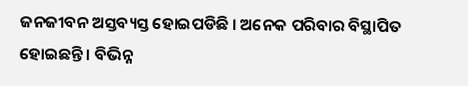ଜନଜୀବନ ଅସ୍ତବ୍ୟସ୍ତ ହୋଇପଡିଛି । ଅନେକ ପରିବାର ବିସ୍ଥାପିତ ହୋଇଛନ୍ତି । ବିଭିନ୍ନ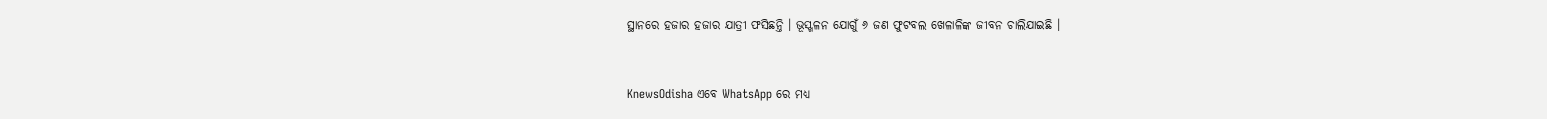ସ୍ଥାନରେ ହଜାର ହଜାର ଯାତ୍ରୀ ଫସିଛନ୍ତି । ଭୂସ୍ଖଳନ ଯୋଗୁଁ ୬ ଜଣ ଫୁଟବଲ ଖେଳାଳିଙ୍କ ଜୀବନ ଚାଲିଯାଇଛି ।


KnewsOdisha ଏବେ WhatsApp ରେ ମଧ୍ୟ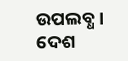ଉପଲବ୍ଧ । ଦେଶ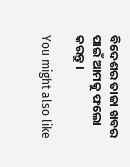ବିଦେଶର ତାଜା ଖବର ପାଇଁ ଆମକୁ ଫଲୋ କରନ୍ତୁ ।

You might also like